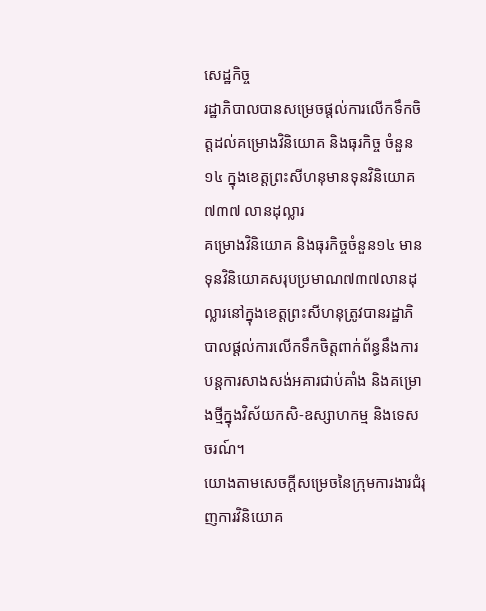សេដ្ឋកិច្ច
រដ្ឋាភិបាលបានសម្រេចផ្តល់ការលើកទឹកចិត្តដល់គម្រោងវិនិយោគ និងធុរកិច្ច ចំនួន ១៤ ក្នុងខេត្តព្រះសីហនុមានទុនវិនិយោគ ៧៣៧ លានដុល្លារ
គម្រោងវិនិយោគ និងធុរកិច្ចចំនួន១៤ មានទុនវិនិយោគសរុបប្រមាណ៧៣៧លានដុល្លារនៅក្នុងខេត្តព្រះសីហនុត្រូវបានរដ្ឋាភិបាលផ្តល់ការលើកទឹកចិត្តពាក់ព័ន្ធនឹងការបន្តការសាងសង់អគារជាប់គាំង និងគម្រោងថ្មីក្នុងវិស័យកសិ-ឧស្សាហកម្ម និងទេសចរណ៍។
យោងតាមសេចក្តីសម្រេចនៃក្រុមការងារជំរុញការវិនិយោគ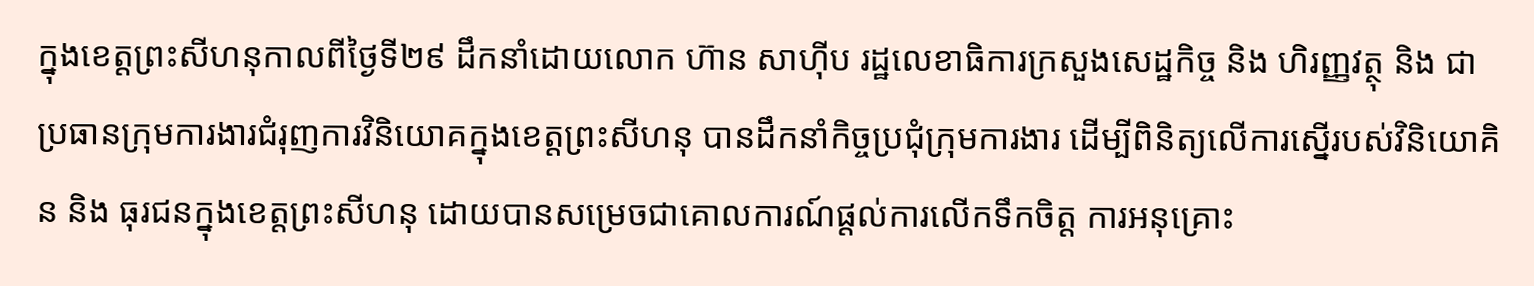ក្នុងខេត្តព្រះសីហនុកាលពីថ្ងៃទី២៩ ដឹកនាំដោយលោក ហ៊ាន សាហ៊ីប រដ្ឋលេខាធិការក្រសួងសេដ្ឋកិច្ច និង ហិរញ្ញវត្ថុ និង ជាប្រធានក្រុមការងារជំរុញការវិនិយោគក្នុងខេត្តព្រះសីហនុ បានដឹកនាំកិច្ចប្រជុំក្រុមការងារ ដើម្បីពិនិត្យលើការស្នើរបស់វិនិយោគិន និង ធុរជនក្នុងខេត្តព្រះសីហនុ ដោយបានសម្រេចជាគោលការណ៍ផ្តល់ការលើកទឹកចិត្ត ការអនុគ្រោះ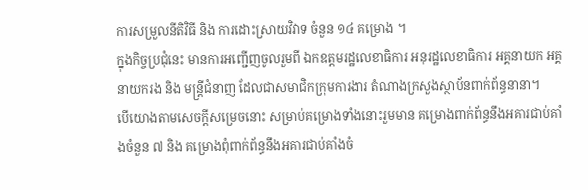ការសម្រួលនីតិវិធី និង ការដោះស្រាយវិវាទ ចំនួន ១៤ គម្រោង ។
ក្នុងកិច្ចប្រជុំនេះ មានការអញ្ជើញចូលរួមពី ឯកឧត្តមរដ្ឋលេខាធិការ អនុរដ្ឋលេខាធិការ អគ្គនាយក អគ្គនាយករង និង មន្ត្រីជំនាញ ដែលជាសមាជិកក្រុមការងារ តំណាងក្រសួងស្ថាប័នពាក់ព័ន្ធនានា។
បើយោងតាមសេចក្តីសម្រេចនោះ សម្រាប់គម្រោងទាំងនោះរួមមាន គម្រោងពាក់ព័ន្ធនឹងអគារជាប់គាំងចំនួន ៧ និង គម្រោងពុំពាក់ព័ន្ធនឹងអគារជាប់គាំងចំ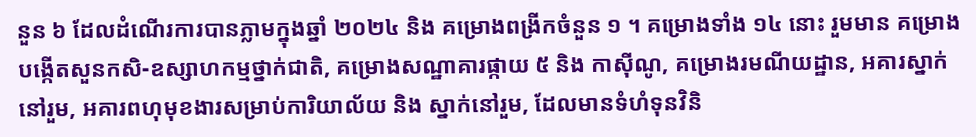នួន ៦ ដែលដំណើរការបានភ្លាមក្នុងឆ្នាំ ២០២៤ និង គម្រោងពង្រីកចំនួន ១ ។ គម្រោងទាំង ១៤ នោះ រួមមាន គម្រោងបង្កើតសួនកសិ-ឧស្សាហកម្មថ្នាក់ជាតិ, គម្រោងសណ្ឋាគារផ្កាយ ៥ និង កាស៊ីណូ, គម្រោងរមណីយដ្ឋាន, អគារស្នាក់នៅរួម, អគារពហុមុខងារសម្រាប់ការិយាល័យ និង ស្នាក់នៅរួម, ដែលមានទំហំទុនវិនិ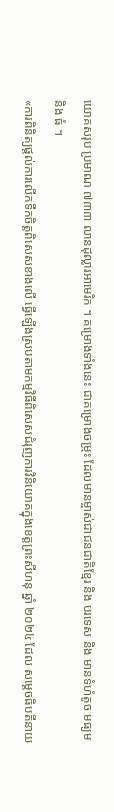យោគសរុប ប្រមាណ ៧៣៣ លានដុល្លារអាមេរិក ។ គម្រោងទាំងនេះ ជាគម្រោងចម្រុះ ដែលមានម្ចាស់ជាជនជាតិខ្មែរ និង បរទេស និង មានទំហំតូច មធ្យម និង ធំ ។
«ការពិនិត្យផ្តល់ការលើកទឹកចិត្តពិសេសខាងលើ ធ្វើឡើងស្របតាមកម្មវិធីពិសេសជំរុញការវិនិយោគក្នុងខេត្តព្រះសីហនុ ឆ្នាំ ២០២៤ ដែល សម្តេចធិបតីនាយ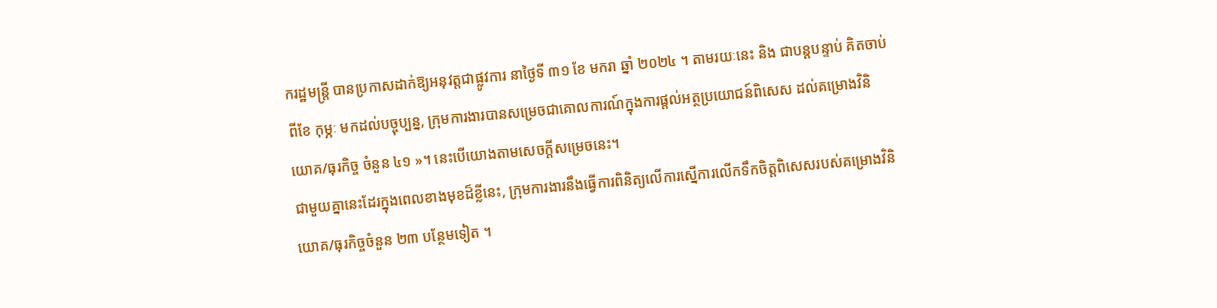ករដ្ឋមន្ត្រី បានប្រកាសដាក់ឱ្យអនុវត្តជាផ្លូវការ នាថ្ងៃទី ៣១ ខែ មករា ឆ្នាំ ២០២៤ ។ តាមរយៈនេះ និង ជាបន្តបន្ទាប់ គិតចាប់ពីខែ កុម្ភៈ មកដល់បច្ចុប្បន្ន, ក្រុមការងារបានសម្រេចជាគោលការណ៍ក្នុងការផ្តល់អត្ថប្រយោជន៍ពិសេស ដល់គម្រោងវិនិយោគ/ធុរកិច្ច ចំនួន ៤១ »។ នេះបើយោងតាមសេចក្តីសម្រេចនេះ។
ជាមួយគ្នានេះដែរក្នុងពេលខាងមុខដ៏ខ្លីនេះ, ក្រុមការងារនឹងធ្វើការពិនិត្យលើការស្នើការលើកទឹកចិត្តពិសេសរបស់គម្រោងវិនិយោគ/ធុរកិច្ចចំនួន ២៣ បន្ថែមទៀត ។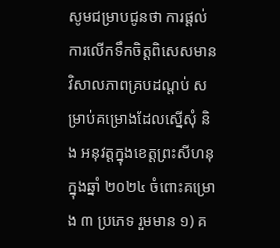សូមជម្រាបជូនថា ការផ្តល់ការលើកទឹកចិត្តពិសេសមានវិសាលភាពគ្របដណ្តប់ សម្រាប់គម្រោងដែលស្នើសុំ និង អនុវត្តក្នុងខេត្តព្រះសីហនុ ក្នុងឆ្នាំ ២០២៤ ចំពោះគម្រោង ៣ ប្រភេទ រួមមាន ១) គ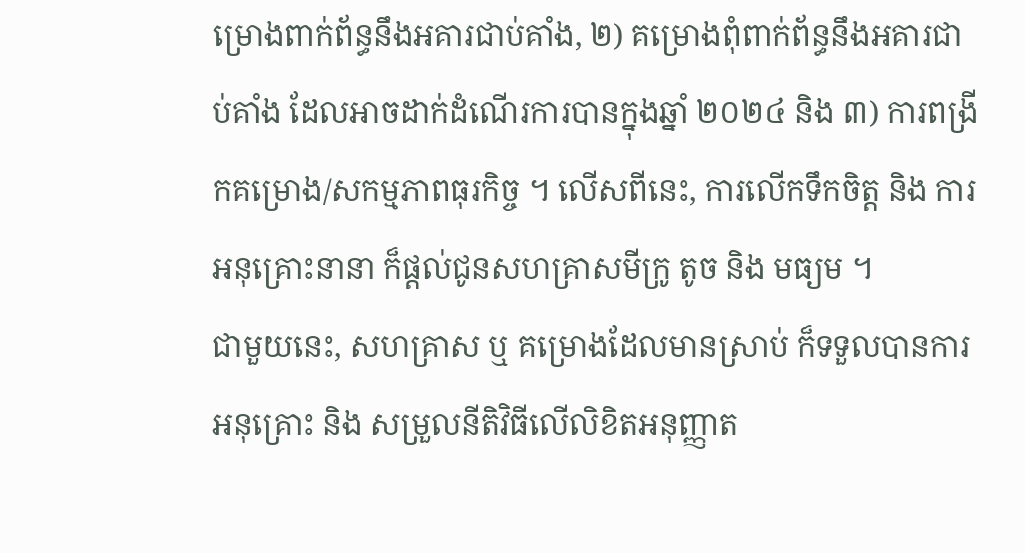ម្រោងពាក់ព័ន្ធនឹងអគារជាប់គាំង, ២) គម្រោងពុំពាក់ព័ន្ធនឹងអគារជាប់គាំង ដែលអាចដាក់ដំណើរការបានក្នុងឆ្នាំ ២០២៤ និង ៣) ការពង្រីកគម្រោង/សកម្មភាពធុរកិច្ច ។ លើសពីនេះ, ការលើកទឹកចិត្ត និង ការអនុគ្រោះនានា ក៏ផ្តល់ជូនសហគ្រាសមីក្រូ តូច និង មធ្យម ។
ជាមួយនេះ, សហគ្រាស ឬ គម្រោងដែលមានស្រាប់ ក៏ទទួលបានការអនុគ្រោះ និង សម្រួលនីតិវិធីលើលិខិតអនុញ្ញាត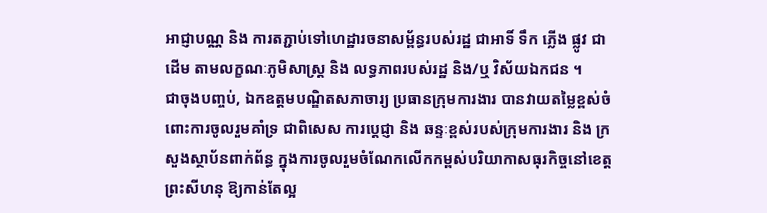អាជ្ញាបណ្ណ និង ការតភ្ជាប់ទៅហេដ្ឋារចនាសម្ព័ន្ធរបស់រដ្ឋ ជាអាទិ៍ ទឹក ភ្លើង ផ្លូវ ជាដើម តាមលក្ខណៈភូមិសាស្រ្ត និង លទ្ធភាពរបស់រដ្ឋ និង/ឬ វិស័យឯកជន ។
ជាចុងបញ្ចប់, ឯកឧត្តមបណ្ឌិតសភាចារ្យ ប្រធានក្រុមការងារ បានវាយតម្លៃខ្ពស់ចំពោះការចូលរួមគាំទ្រ ជាពិសេស ការប្តេជ្ញា និង ឆន្ទៈខ្ពស់របស់ក្រុមការងារ និង ក្រសួងស្ថាប័នពាក់ព័ន្ធ ក្នុងការចូលរួមចំណែកលើកកម្ពស់បរិយាកាសធុរកិច្ចនៅខេត្តព្រះសីហនុ ឱ្យកាន់តែល្អ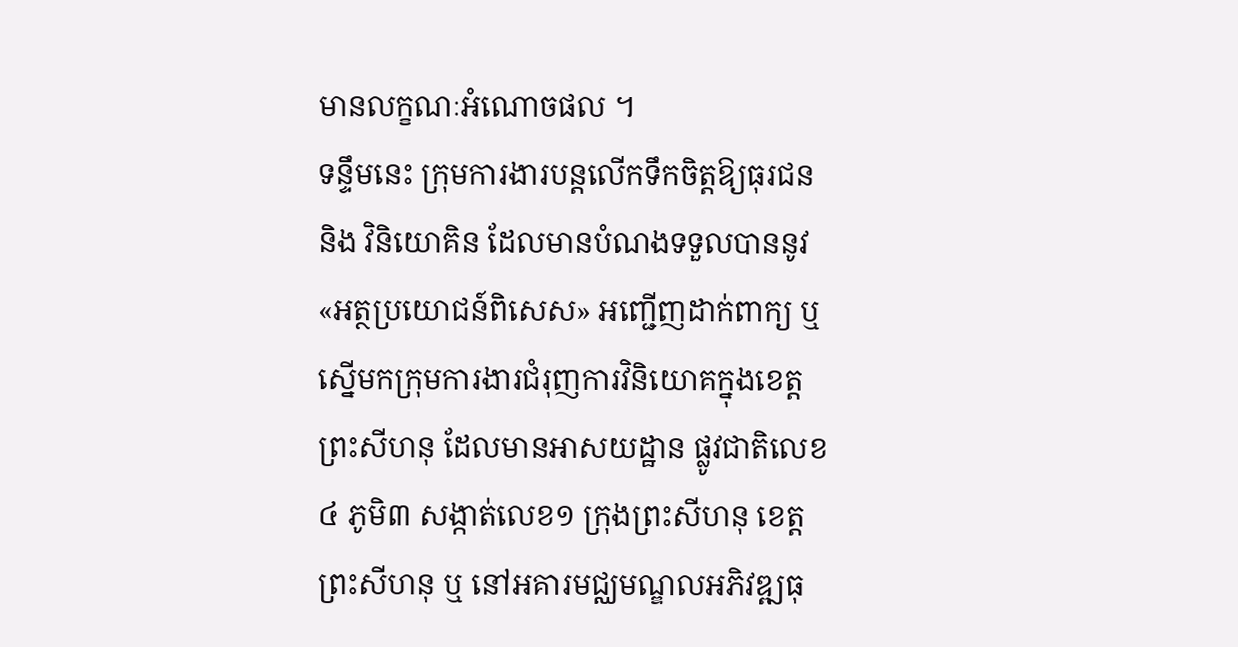មានលក្ខណៈអំណោចផល ។
ទន្ទឹមនេះ ក្រុមការងារបន្តលើកទឹកចិត្តឱ្យធុរជន និង វិនិយោគិន ដែលមានបំណងទទួលបាននូវ «អត្ថប្រយោជន៍ពិសេស» អញ្ជើញដាក់ពាក្យ ឬ ស្នើមកក្រុមការងារជំរុញការវិនិយោគក្នុងខេត្តព្រះសីហនុ ដែលមានអាសយដ្ឋាន ផ្លូវជាតិលេខ៤ ភូមិ៣ សង្កាត់លេខ១ ក្រុងព្រះសីហនុ ខេត្តព្រះសីហនុ ឬ នៅអគារមជ្ឈមណ្ឌលអភិវឌ្ឍធុ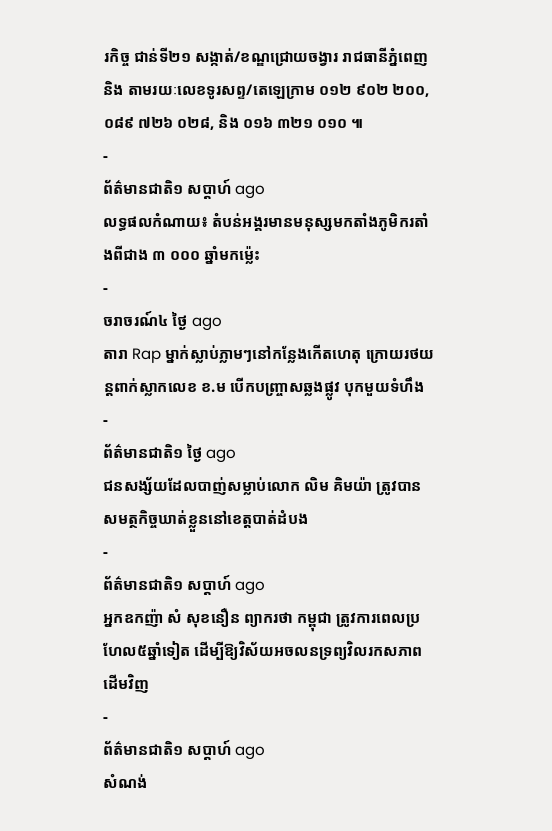រកិច្ច ជាន់ទី២១ សង្កាត់/ខណ្ឌជ្រោយចង្វារ រាជធានីភ្នំពេញ និង តាមរយៈលេខទូរសព្ទ/តេឡេក្រាម ០១២ ៩០២ ២០០, ០៨៩ ៧២៦ ០២៨, និង ០១៦ ៣២១ ០១០ ៕
-
ព័ត៌មានជាតិ១ សប្តាហ៍ ago
លទ្ធផលកំណាយ៖ តំបន់អង្គរមានមនុស្សមកតាំងភូមិករតាំងពីជាង ៣ ០០០ ឆ្នាំមកម្ល៉េះ
-
ចរាចរណ៍៤ ថ្ងៃ ago
តារា Rap ម្នាក់ស្លាប់ភ្លាមៗនៅកន្លែងកើតហេតុ ក្រោយរថយន្ដពាក់ស្លាកលេខ ខ.ម បើកបញ្ច្រាសឆ្លងផ្លូវ បុកមួយទំហឹង
-
ព័ត៌មានជាតិ១ ថ្ងៃ ago
ជនសង្ស័យដែលបាញ់សម្លាប់លោក លិម គិមយ៉ា ត្រូវបានសមត្ថកិច្ចឃាត់ខ្លួននៅខេត្តបាត់ដំបង
-
ព័ត៌មានជាតិ១ សប្តាហ៍ ago
អ្នកឧកញ៉ា សំ សុខនឿន ព្យាករថា កម្ពុជា ត្រូវការពេលប្រហែល៥ឆ្នាំទៀត ដើម្បីឱ្យវិស័យអចលនទ្រព្យវិលរកសភាពដើមវិញ
-
ព័ត៌មានជាតិ១ សប្តាហ៍ ago
សំណង់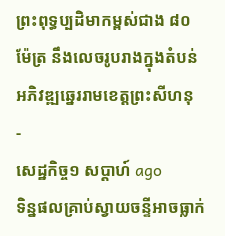ព្រះពុទ្ធប្បដិមាកម្ពស់ជាង ៨០ ម៉ែត្រ នឹងលេចរូបរាងក្នុងតំបន់អភិវឌ្ឍឆ្នេររាមខេត្តព្រះសីហនុ
-
សេដ្ឋកិច្ច១ សប្តាហ៍ ago
ទិន្នផលគ្រាប់ស្វាយចន្ទីអាចធ្លាក់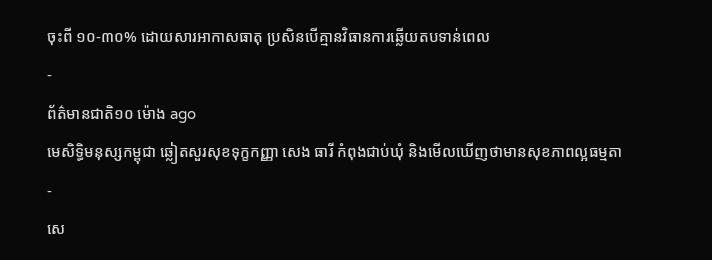ចុះពី ១០-៣០% ដោយសារអាកាសធាតុ ប្រសិនបើគ្មានវិធានការឆ្លើយតបទាន់ពេល
-
ព័ត៌មានជាតិ១០ ម៉ោង ago
មេសិទ្ធិមនុស្សកម្ពុជា ឆ្លៀតសួរសុខទុក្ខកញ្ញា សេង ធារី កំពុងជាប់ឃុំ និងមើលឃើញថាមានសុខភាពល្អធម្មតា
-
សេ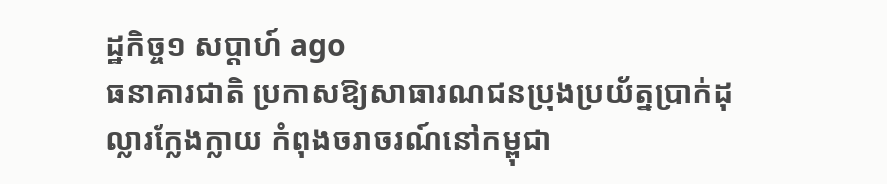ដ្ឋកិច្ច១ សប្តាហ៍ ago
ធនាគារជាតិ ប្រកាសឱ្យសាធារណជនប្រុងប្រយ័ត្នប្រាក់ដុល្លារក្លែងក្លាយ កំពុងចរាចរណ៍នៅកម្ពុជា